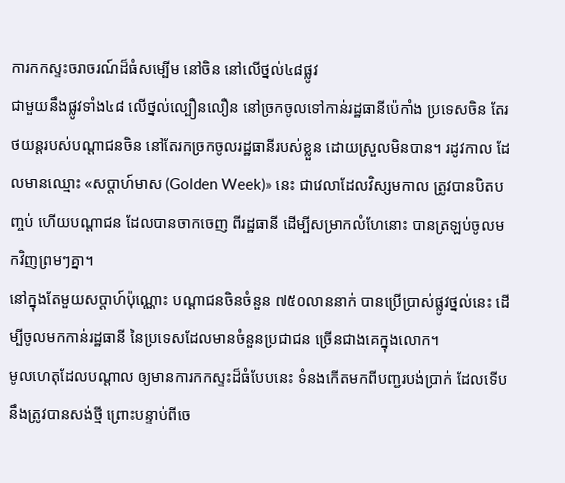ការកកស្ទះចរាចរណ៍ដ៏ធំសម្បើម នៅចិន នៅលើថ្នល់៤៨ផ្លូវ
ជាមួយនឹងផ្លូវទាំង៤៨ លើថ្នល់ល្បឿនលឿន នៅច្រកចូលទៅកាន់រដ្ឋធានីប៉េកាំង ប្រទេសចិន តែរថយន្ដរបស់បណ្ដាជនចិន នៅតែរកច្រកចូលរដ្ឋធានីរបស់ខ្លួន ដោយស្រួលមិនបាន។ រដូវកាល ដែលមានឈ្មោះ «សប្ដាហ៍មាស (Golden Week)» នេះ ជាវេលាដែលវិស្សមកាល ត្រូវបានបិតបញ្ចប់ ហើយបណ្ដាជន ដែលបានចាកចេញ ពីរដ្ឋធានី ដើម្បីសម្រាកលំហែនោះ បានត្រឡប់ចូលមកវិញព្រមៗគ្នា។
នៅក្នុងតែមួយសប្ដាហ៍ប៉ុណ្ណោះ បណ្ដាជនចិនចំនួន ៧៥០លាននាក់ បានប្រើប្រាស់ផ្លូវថ្នល់នេះ ដើម្បីចូលមកកាន់រដ្ឋធានី នៃប្រទេសដែលមានចំនួនប្រជាជន ច្រើនជាងគេក្នុងលោក។
មូលហេតុដែលបណ្ដាល ឲ្យមានការកកស្ទះដ៏ធំបែបនេះ ទំនងកើតមកពីបញ្ជរបង់ប្រាក់ ដែលទើបនឹងត្រូវបានសង់ថ្មី ព្រោះបន្ទាប់ពីចេ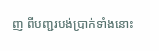ញ ពីបញ្ជរបង់ប្រាក់ទាំងនោះ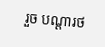រួច បណ្ដារថ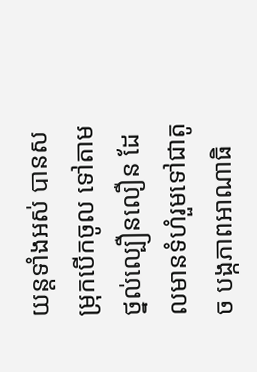យន្ដទាំងអស់ បានសម្រុកបើកចូល ទៅតាមថ្នល់ល្បឿនលឿន ដែលមានទំហំរួមទៅជាតូច បង្កភាពអាណាធិ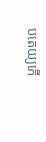បតេយ្យកើ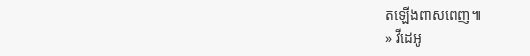តឡើងពាសពេញ៕
» វីដេអូ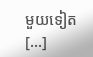មួយទៀត [...]